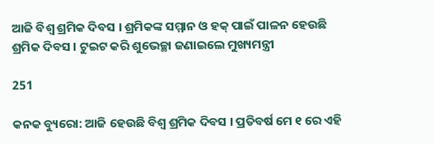ଆଜି ବିଶ୍ୱ ଶ୍ରମିକ ଦିବସ । ଶ୍ରମିକଙ୍କ ସମ୍ମାନ ଓ ହକ୍ ପାଇଁ ପାଳନ ହେଉଛି ଶ୍ରମିକ ଦିବସ । ଟୁଇଟ କରି ଶୁଭେଚ୍ଛା ଜଣାଇଲେ ମୁଖ୍ୟମନ୍ତ୍ରୀ

251

କନକ ବ୍ୟୁରୋ: ଆଜି ହେଉଛି ବିଶ୍ୱ ଶ୍ରମିକ ଦିବସ । ପ୍ରତିବର୍ଷ ମେ ୧ ରେ ଏହି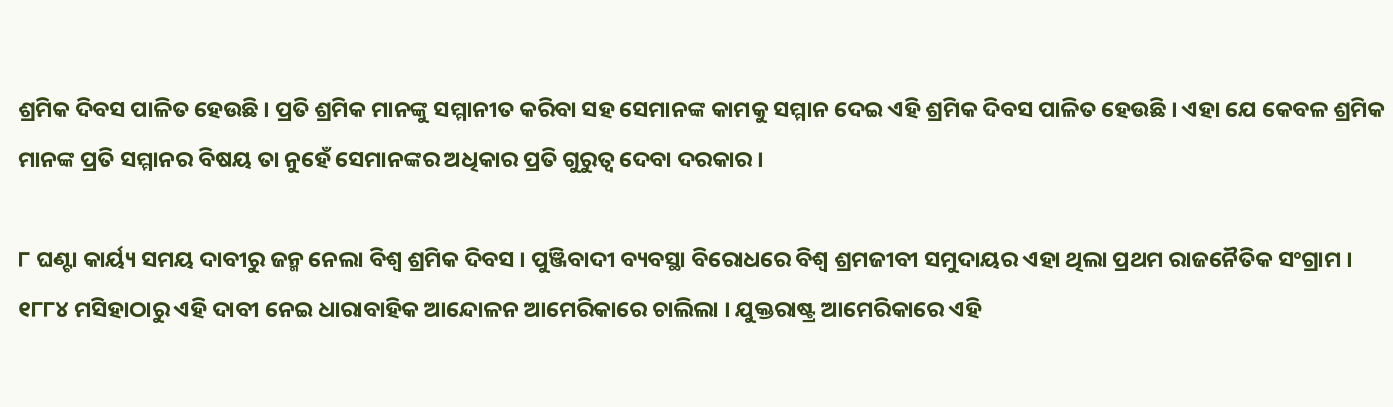ଶ୍ରମିକ ଦିବସ ପାଳିତ ହେଉଛି । ପ୍ରତି ଶ୍ରମିକ ମାନଙ୍କୁ ସମ୍ମାନୀତ କରିବା ସହ ସେମାନଙ୍କ କାମକୁ ସମ୍ମାନ ଦେଇ ଏହି ଶ୍ରମିକ ଦିବସ ପାଳିତ ହେଉଛି । ଏହା ଯେ କେବଳ ଶ୍ରମିକ ମାନଙ୍କ ପ୍ରତି ସମ୍ମାନର ବିଷୟ ତା ନୁହେଁ ସେମାନଙ୍କର ଅଧିକାର ପ୍ରତି ଗୁରୁତ୍ୱ ଦେବା ଦରକାର ।

୮ ଘଣ୍ଟା କାର୍ୟ୍ୟ ସମୟ ଦାବୀରୁ ଜନ୍ମ ନେଲା ବିଶ୍ୱ ଶ୍ରମିକ ଦିବସ । ପୁଞ୍ଜିବାଦୀ ବ୍ୟବସ୍ଥା ବିରୋଧରେ ବିଶ୍ୱ ଶ୍ରମଜୀବୀ ସମୁଦାୟର ଏହା ଥିଲା ପ୍ରଥମ ରାଜନୈତିକ ସଂଗ୍ରାମ । ୧୮୮୪ ମସିହାଠାରୁ ଏହି ଦାବୀ ନେଇ ଧାରାବାହିକ ଆନ୍ଦୋଳନ ଆମେରିକାରେ ଚାଲିଲା । ଯୁକ୍ତରାଷ୍ଟ୍ର ଆମେରିକାରେ ଏହି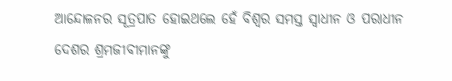ଆନ୍ଦୋଳନର ସୂତ୍ରପାତ ହୋଇଥଲେ ହେଁ ବିଶ୍ୱର ସମସ୍ତ ସ୍ୱାଧୀନ ଓ ପରାଧୀନ ଦେଶର ଶ୍ରମଜୀବୀମାନଙ୍କୁ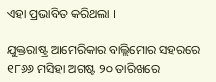ଏହା ପ୍ରଭାବିତ କରିଥଲା ।

ଯୁକ୍ତରାଷ୍ଟ୍ର ଆମେରିକାର ବାଲ୍ଲିମୋର ସହରରେ ୧୮୬୬ ମସିହା ଅଗଷ୍ଟ ୨୦ ତାରିଖରେ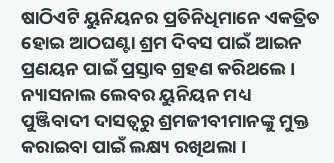ଷାଠିଏଟି ୟୁନିୟନର ପ୍ରତିନିଧିମାନେ ଏକତ୍ରିତ ହୋଇ ଆଠଘଣ୍ଟା ଶ୍ରମ ଦିବସ ପାଇଁ ଆଇନ ପ୍ରଣୟନ ପାଇଁ ପ୍ରସ୍ତାବ ଗ୍ରହଣ କରିଥଲେ । ନ୍ୟାସନାଲ ଲେବର ୟୁନିୟନ ମଧ୍ୟ ପୁଞ୍ଜିବାଦୀ ଦାସତ୍ୱରୁ ଶ୍ରମଜୀବୀମାନଙ୍କୁ ମୁକ୍ତ କରାଇବା ପାଇଁ ଲକ୍ଷ୍ୟ ରଖିଥଲା ।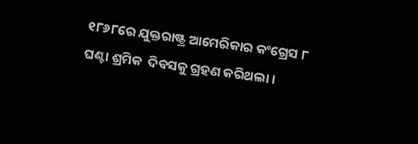୧୮୬୮ରେ ଯୁକ୍ତରାଷ୍ଟ୍ର ଆମେରିକାର କଂଗ୍ରେସ ୮ ଘଣ୍ଟା ଶ୍ରମିକ  ଦିବସକୁ ଗ୍ରହଣ କରିଥଲା ।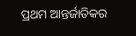ପ୍ରଥମ ଆନ୍ତର୍ଜାତିକର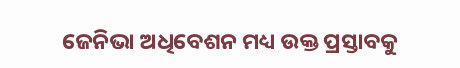ଜେନିଭା ଅଧିବେଶନ ମଧ୍ୟ ଉକ୍ତ ପ୍ରସ୍ତାବକୁ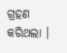ଗ୍ରହଣ କରିଥଲା ।